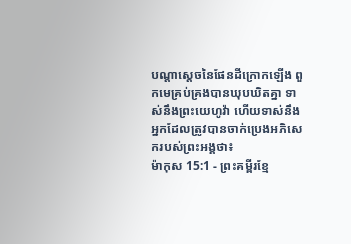បណ្ដាស្ដេចនៃផែនដីក្រោកឡើង ពួកមេគ្រប់គ្រងបានឃុបឃិតគ្នា ទាស់នឹងព្រះយេហូវ៉ា ហើយទាស់នឹងអ្នកដែលត្រូវបានចាក់ប្រេងអភិសេករបស់ព្រះអង្គថា៖
ម៉ាកុស 15:1 - ព្រះគម្ពីរខ្មែ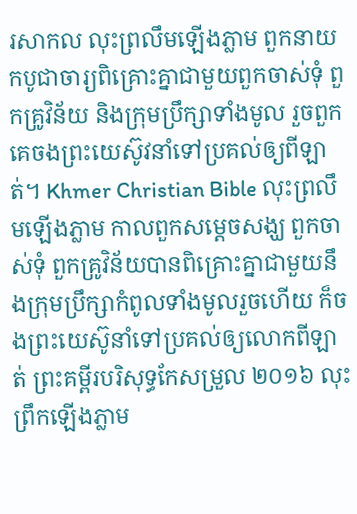រសាកល លុះព្រលឹមឡើងភ្លាម ពួកនាយកបូជាចារ្យពិគ្រោះគ្នាជាមួយពួកចាស់ទុំ ពួកគ្រូវិន័យ និងក្រុមប្រឹក្សាទាំងមូល រួចពួកគេចងព្រះយេស៊ូវនាំទៅប្រគល់ឲ្យពីឡាត់។ Khmer Christian Bible លុះព្រលឹមឡើងភ្លាម កាលពួកសម្ដេចសង្ឃ ពួកចាស់ទុំ ពួកគ្រូវិន័យបានពិគ្រោះគ្នាជាមួយនឹងក្រុមប្រឹក្សាកំពូលទាំងមូលរួចហើយ ក៏ចងព្រះយេស៊ូនាំទៅប្រគល់ឲ្យលោកពីឡាត់ ព្រះគម្ពីរបរិសុទ្ធកែសម្រួល ២០១៦ លុះព្រឹកឡើងភ្លាម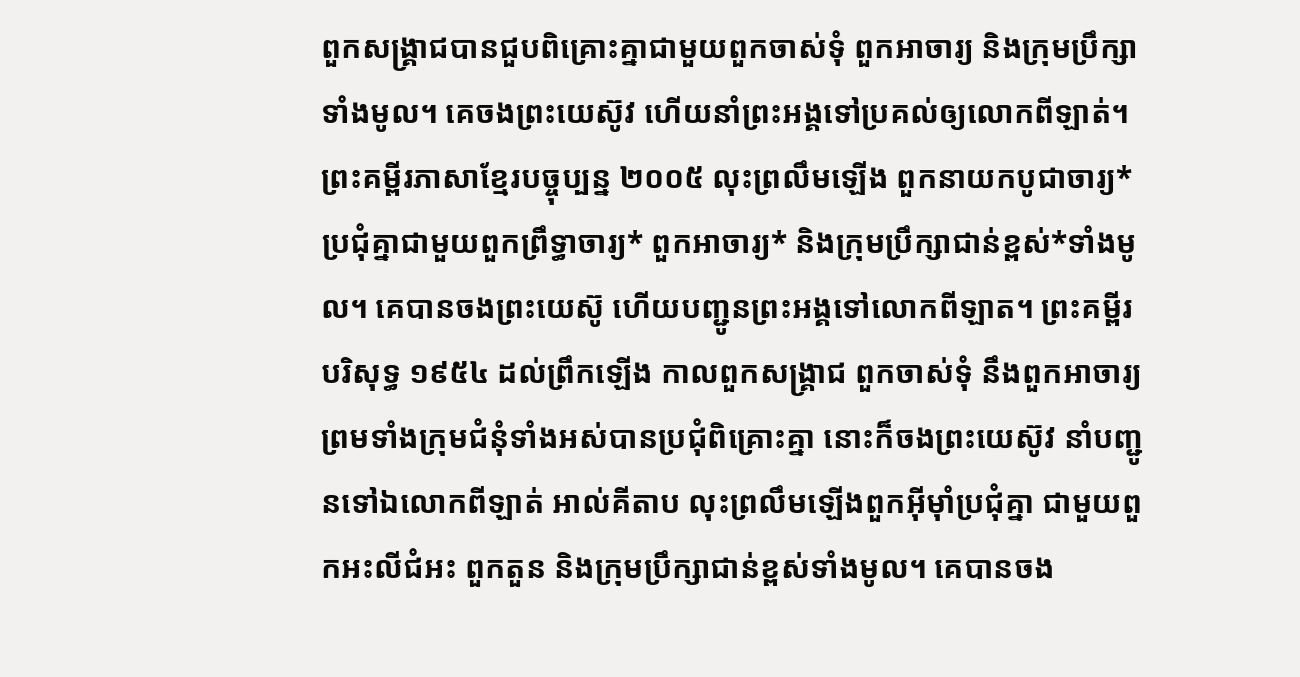ពួកសង្គ្រាជបានជួបពិគ្រោះគ្នាជាមួយពួកចាស់ទុំ ពួកអាចារ្យ និងក្រុមប្រឹក្សាទាំងមូល។ គេចងព្រះយេស៊ូវ ហើយនាំព្រះអង្គទៅប្រគល់ឲ្យលោកពីឡាត់។ ព្រះគម្ពីរភាសាខ្មែរបច្ចុប្បន្ន ២០០៥ លុះព្រលឹមឡើង ពួកនាយកបូជាចារ្យ*ប្រជុំគ្នាជាមួយពួកព្រឹទ្ធាចារ្យ* ពួកអាចារ្យ* និងក្រុមប្រឹក្សាជាន់ខ្ពស់*ទាំងមូល។ គេបានចងព្រះយេស៊ូ ហើយបញ្ជូនព្រះអង្គទៅលោកពីឡាត។ ព្រះគម្ពីរបរិសុទ្ធ ១៩៥៤ ដល់ព្រឹកឡើង កាលពួកសង្គ្រាជ ពួកចាស់ទុំ នឹងពួកអាចារ្យ ព្រមទាំងក្រុមជំនុំទាំងអស់បានប្រជុំពិគ្រោះគ្នា នោះក៏ចងព្រះយេស៊ូវ នាំបញ្ជូនទៅឯលោកពីឡាត់ អាល់គីតាប លុះព្រលឹមឡើងពួកអ៊ីមុាំប្រជុំគ្នា ជាមួយពួកអះលីជំអះ ពួកតួន និងក្រុមប្រឹក្សាជាន់ខ្ពស់ទាំងមូល។ គេបានចង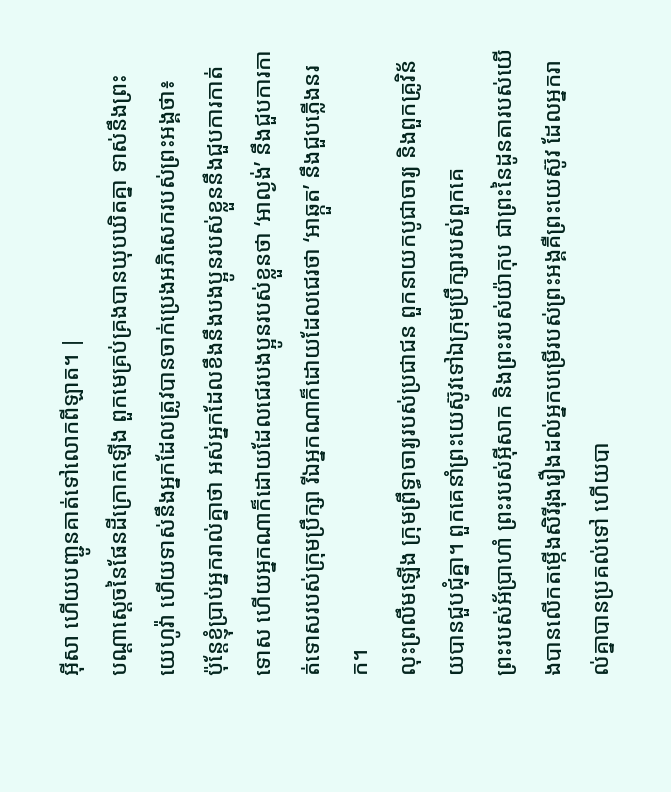អ៊ីសា ហើយបញ្ជូនគាត់ទៅលោកពីឡាត។ |
បណ្ដាស្ដេចនៃផែនដីក្រោកឡើង ពួកមេគ្រប់គ្រងបានឃុបឃិតគ្នា ទាស់នឹងព្រះយេហូវ៉ា ហើយទាស់នឹងអ្នកដែលត្រូវបានចាក់ប្រេងអភិសេករបស់ព្រះអង្គថា៖
ប៉ុន្តែខ្ញុំប្រាប់អ្នករាល់គ្នាថា អស់អ្នកដែលខឹងនឹងបងប្អូនរបស់ខ្លួននឹងជួបការកាត់ទោស ហើយអ្នកណាក៏ដោយដែលជេរបងប្អូនរបស់ខ្លួនថា ‘អាល្ងង់’ នឹងជួបការកាត់ទោសរបស់ក្រុមប្រឹក្សា រីឯអ្នកណាក៏ដោយដែលជេរថា ‘អាឆ្កួត’ នឹងជួបភ្លើងនរក។
លុះព្រលឹមឡើង ក្រុមព្រឹទ្ធាចារ្យរបស់ប្រជាជន ពួកនាយកបូជាចារ្យ និងពួកគ្រូវិន័យបានជួបជុំគ្នា។ ពួកគេនាំព្រះយេស៊ូវទៅឯក្រុមប្រឹក្សារបស់ពួកគេ
ព្រះរបស់អ័ប្រាហាំ ព្រះរបស់អ៊ីសាក និងព្រះរបស់យ៉ាកុប ជាព្រះនៃដូនតារបស់យើងបានលើកតម្កើងសិរីរុងរឿងដល់អ្នកបម្រើរបស់ព្រះអង្គគឺព្រះយេស៊ូវ ដែលអ្នករាល់គ្នាបានប្រគល់ទៅ ហើយបា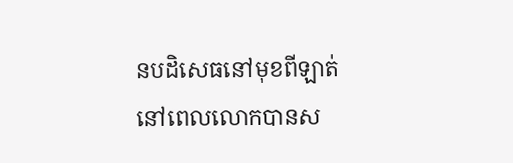នបដិសេធនៅមុខពីឡាត់ នៅពេលលោកបានស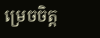ម្រេចចិត្ត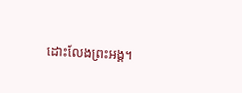ដោះលែងព្រះអង្គ។